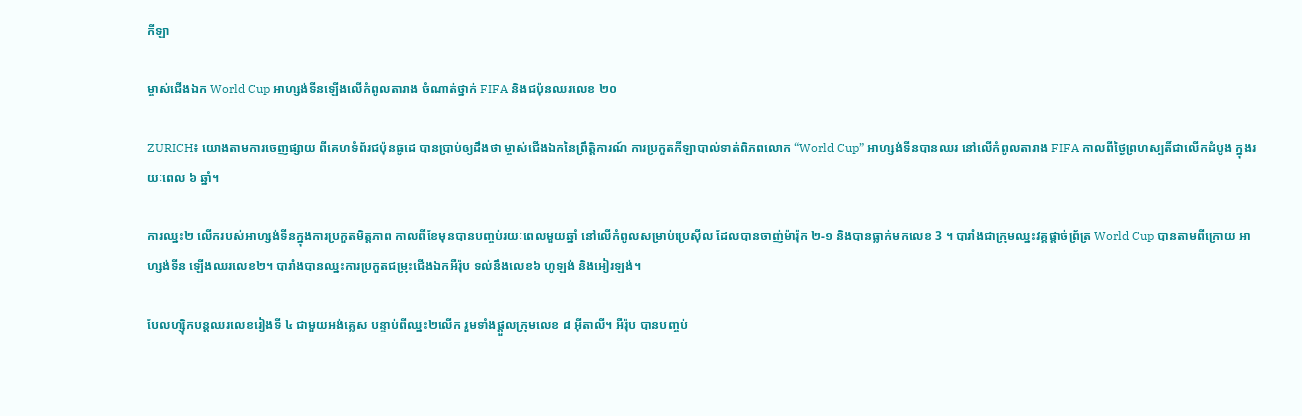កីឡា

ម្ចាស់ជើងឯក World Cup អាហ្សង់ទីនឡើងលើកំពូលតារាង ចំណាត់ថ្នាក់ FIFA និងជប៉ុនឈរលេខ ២០

ZURICH៖ យោងតាមការចេញផ្សាយ ពីគេហទំព័រជប៉ុនធូដេ បានប្រាប់ឲ្យដឹងថា ម្ចាស់ជើងឯកនៃព្រឹត្តិការណ៍ ការប្រកួតកីឡាបាល់ទាត់ពិភពលោក “World Cup” អាហ្សង់ទីនបានឈរ នៅលើកំពូលតារាង FIFA កាលពីថ្ងៃព្រហស្បតិ៍ជាលើកដំបូង ក្នុងរយៈពេល ៦ ឆ្នាំ។

ការឈ្នះ២ លើករបស់អាហ្សង់ទីនក្នុងការប្រកួតមិត្តភាព កាលពីខែមុនបានបញ្ចប់រយៈពេលមួយឆ្នាំ នៅលើកំពូលសម្រាប់ប្រេស៊ីល ដែលបានចាញ់ម៉ារ៉ុក ២-១ និងបានធ្លាក់មកលេខ 3 ។ បារាំងជាក្រុមឈ្នះវគ្គផ្ដាច់ព្រ័ត្រ World Cup បានតាមពីក្រោយ អាហ្សង់ទីន ឡើងឈរលេខ២។ បារាំងបានឈ្នះការប្រកួតជម្រុះជើងឯកអឺរ៉ុប ទល់នឹងលេខ៦ ហូឡង់ និងអៀរឡង់។

បែលហ្ស៊ិកបន្តឈរលេខរៀងទី ៤ ជាមួយអង់គ្លេស បន្ទាប់ពីឈ្នះ២លើក រួមទាំងផ្តួលក្រុមលេខ ៨ អ៊ីតាលី។ អឺរ៉ុប បានបញ្ចប់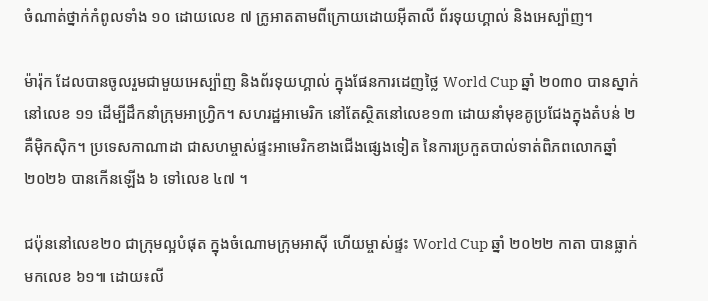ចំណាត់ថ្នាក់កំពូលទាំង ១០ ដោយលេខ ៧ ក្រូអាតតាមពីក្រោយដោយអ៊ីតាលី ព័រទុយហ្គាល់ និងអេស្ប៉ាញ។

ម៉ារ៉ុក ដែលបានចូលរួមជាមួយអេស្ប៉ាញ និងព័រទុយហ្គាល់ ក្នុងផែនការដេញថ្លៃ World Cup ឆ្នាំ ២០៣០ បានស្នាក់នៅលេខ ១១ ដើម្បីដឹកនាំក្រុមអាហ្វ្រិក។ សហរដ្ឋអាមេរិក នៅតែស្ថិតនៅលេខ១៣ ដោយនាំមុខគូប្រជែងក្នុងតំបន់ ២ គឺម៉ិកស៊ិក។ ប្រទេសកាណាដា ជាសហម្ចាស់ផ្ទះអាមេរិកខាងជើងផ្សេងទៀត នៃការប្រកួតបាល់ទាត់ពិភពលោកឆ្នាំ ២០២៦ បានកើនឡើង ៦ ទៅលេខ ៤៧ ។

ជប៉ុននៅលេខ២០ ជាក្រុមល្អបំផុត ក្នុងចំណោមក្រុមអាស៊ី ហើយម្ចាស់ផ្ទះ World Cup ឆ្នាំ ២០២២ កាតា បានធ្លាក់មកលេខ ៦១៕ ដោយ៖លី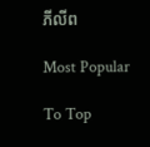ភីលីព

Most Popular

To Top